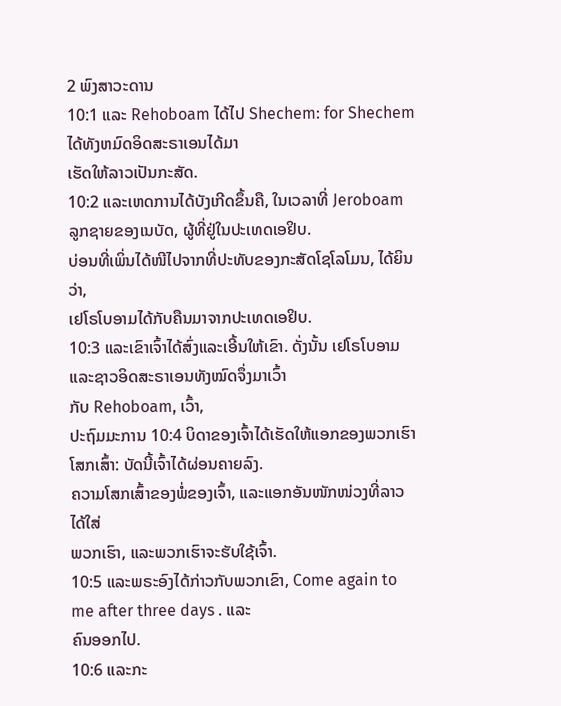2 ພົງສາວະດານ
10:1 ແລະ Rehoboam ໄດ້ໄປ Shechem: for Shechem ໄດ້ທັງຫມົດອິດສະຣາເອນໄດ້ມາ
ເຮັດໃຫ້ລາວເປັນກະສັດ.
10:2 ແລະເຫດການໄດ້ບັງເກີດຂຶ້ນຄື, ໃນເວລາທີ່ Jeroboam ລູກຊາຍຂອງເນບັດ, ຜູ້ທີ່ຢູ່ໃນປະເທດເອຢິບ.
ບ່ອນທີ່ເພິ່ນໄດ້ໜີໄປຈາກທີ່ປະທັບຂອງກະສັດໂຊໂລໂມນ, ໄດ້ຍິນວ່າ,
ເຢໂຣໂບອາມໄດ້ກັບຄືນມາຈາກປະເທດເອຢິບ.
10:3 ແລະເຂົາເຈົ້າໄດ້ສົ່ງແລະເອີ້ນໃຫ້ເຂົາ. ດັ່ງນັ້ນ ເຢໂຣໂບອາມແລະຊາວອິດສະຣາເອນທັງໝົດຈຶ່ງມາເວົ້າ
ກັບ Rehoboam, ເວົ້າ,
ປະຖົມມະການ 10:4 ບິດາຂອງເຈົ້າໄດ້ເຮັດໃຫ້ແອກຂອງພວກເຮົາໂສກເສົ້າ: ບັດນີ້ເຈົ້າໄດ້ຜ່ອນຄາຍລົງ.
ຄວາມໂສກເສົ້າຂອງພໍ່ຂອງເຈົ້າ, ແລະແອກອັນໜັກໜ່ວງທີ່ລາວໄດ້ໃສ່
ພວກເຮົາ, ແລະພວກເຮົາຈະຮັບໃຊ້ເຈົ້າ.
10:5 ແລະພຣະອົງໄດ້ກ່າວກັບພວກເຂົາ, Come again to me after three days . ແລະ
ຄົນອອກໄປ.
10:6 ແລະກະ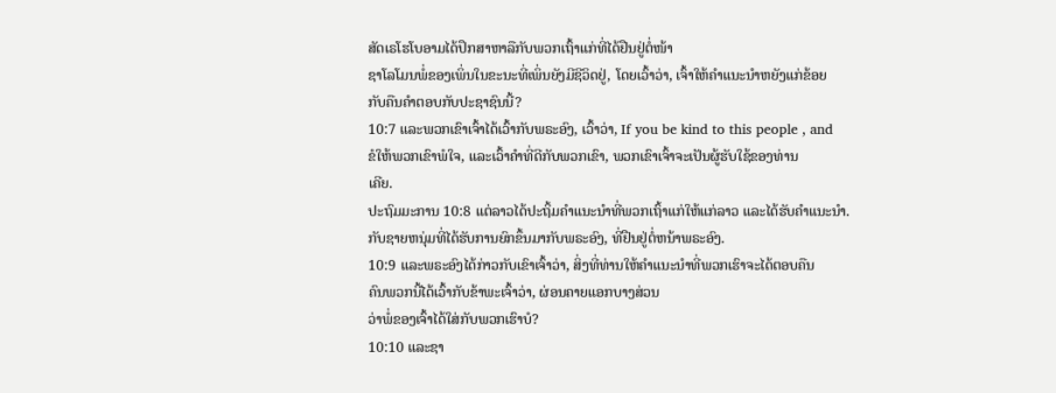ສັດເຣໂຮໂບອາມໄດ້ປຶກສາຫາລືກັບພວກເຖົ້າແກ່ທີ່ໄດ້ຢືນຢູ່ຕໍ່ໜ້າ
ຊາໂລໂມນພໍ່ຂອງເພິ່ນໃນຂະນະທີ່ເພິ່ນຍັງມີຊີວິດຢູ່, ໂດຍເວົ້າວ່າ, ເຈົ້າໃຫ້ຄຳແນະນຳຫຍັງແກ່ຂ້ອຍ
ກັບຄືນຄໍາຕອບກັບປະຊາຊົນນີ້?
10:7 ແລະພວກເຂົາເຈົ້າໄດ້ເວົ້າກັບພຣະອົງ, ເວົ້າວ່າ, If you be kind to this people , and
ຂໍໃຫ້ພວກເຂົາພໍໃຈ, ແລະເວົ້າຄໍາທີ່ດີກັບພວກເຂົາ, ພວກເຂົາເຈົ້າຈະເປັນຜູ້ຮັບໃຊ້ຂອງທ່ານ
ເຄີຍ.
ປະຖົມມະການ 10:8 ແຕ່ລາວໄດ້ປະຖິ້ມຄຳແນະນຳທີ່ພວກເຖົ້າແກ່ໃຫ້ແກ່ລາວ ແລະໄດ້ຮັບຄຳແນະນຳ.
ກັບຊາຍຫນຸ່ມທີ່ໄດ້ຮັບການຍົກຂຶ້ນມາກັບພຣະອົງ, ທີ່ຢືນຢູ່ຕໍ່ຫນ້າພຣະອົງ.
10:9 ແລະພຣະອົງໄດ້ກ່າວກັບເຂົາເຈົ້າວ່າ, ສິ່ງທີ່ທ່ານໃຫ້ຄໍາແນະນໍາທີ່ພວກເຮົາຈະໄດ້ຕອບຄືນ
ຄົນພວກນີ້ໄດ້ເວົ້າກັບຂ້າພະເຈົ້າວ່າ, ຜ່ອນຄາຍແອກບາງສ່ວນ
ວ່າພໍ່ຂອງເຈົ້າໄດ້ໃສ່ກັບພວກເຮົາບໍ?
10:10 ແລະຊາ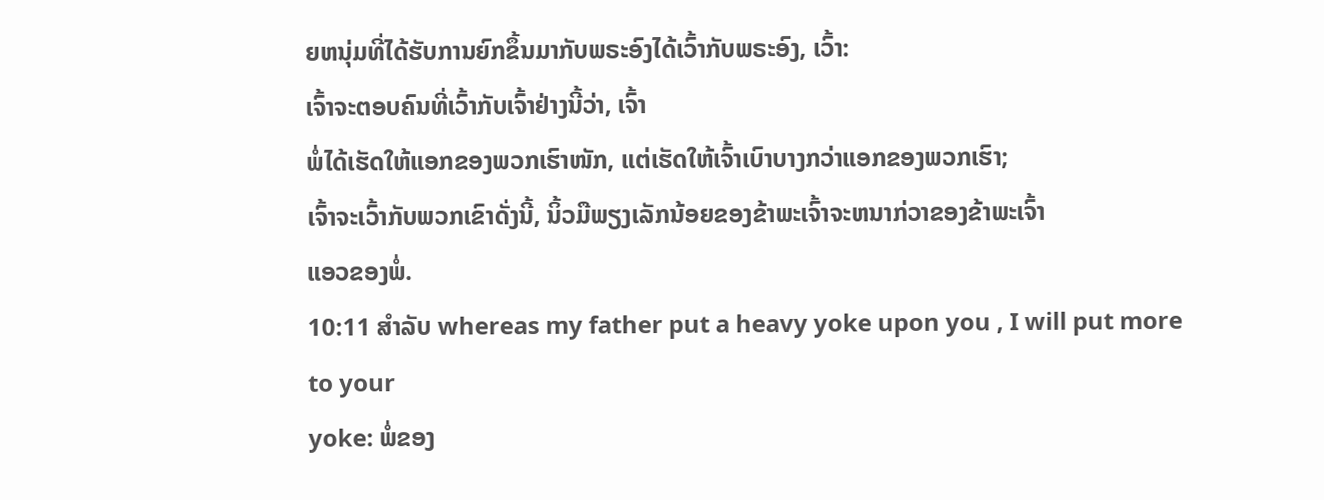ຍຫນຸ່ມທີ່ໄດ້ຮັບການຍົກຂຶ້ນມາກັບພຣະອົງໄດ້ເວົ້າກັບພຣະອົງ, ເວົ້າ:
ເຈົ້າຈະຕອບຄົນທີ່ເວົ້າກັບເຈົ້າຢ່າງນີ້ວ່າ, ເຈົ້າ
ພໍ່ໄດ້ເຮັດໃຫ້ແອກຂອງພວກເຮົາໜັກ, ແຕ່ເຮັດໃຫ້ເຈົ້າເບົາບາງກວ່າແອກຂອງພວກເຮົາ;
ເຈົ້າຈະເວົ້າກັບພວກເຂົາດັ່ງນີ້, ນິ້ວມືພຽງເລັກນ້ອຍຂອງຂ້າພະເຈົ້າຈະຫນາກ່ວາຂອງຂ້າພະເຈົ້າ
ແອວຂອງພໍ່.
10:11 ສໍາລັບ whereas my father put a heavy yoke upon you , I will put more to your
yoke: ພໍ່ຂອງ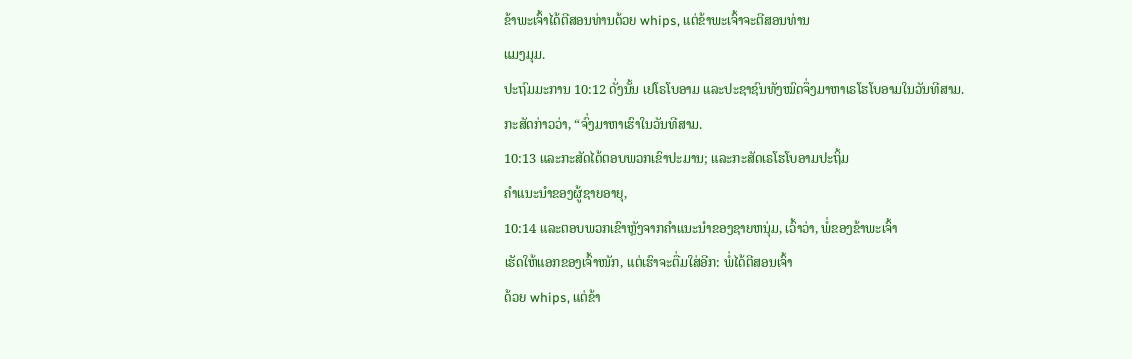ຂ້າພະເຈົ້າໄດ້ຕີສອນທ່ານດ້ວຍ whips, ແຕ່ຂ້າພະເຈົ້າຈະຕີສອນທ່ານ
ແມງມຸມ.
ປະຖົມມະການ 10:12 ດັ່ງນັ້ນ ເຢໂຣໂບອາມ ແລະປະຊາຊົນທັງໝົດຈຶ່ງມາຫາເຣໂຮໂບອາມໃນວັນທີສາມ.
ກະສັດກ່າວວ່າ, “ຈົ່ງມາຫາເຮົາໃນວັນທີສາມ.
10:13 ແລະກະສັດໄດ້ຕອບພວກເຂົາປະມານ; ແລະກະສັດເຣໂຮໂບອາມປະຖິ້ມ
ຄໍາແນະນໍາຂອງຜູ້ຊາຍອາຍຸ,
10:14 ແລະຕອບພວກເຂົາຫຼັງຈາກຄໍາແນະນໍາຂອງຊາຍຫນຸ່ມ, ເວົ້າວ່າ, ພໍ່ຂອງຂ້າພະເຈົ້າ
ເຮັດໃຫ້ແອກຂອງເຈົ້າໜັກ, ແຕ່ເຮົາຈະຕື່ມໃສ່ອີກ: ພໍ່ໄດ້ຕີສອນເຈົ້າ
ດ້ວຍ whips, ແຕ່ຂ້າ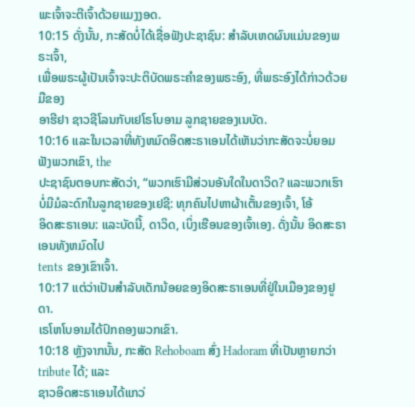ພະເຈົ້າຈະຕີເຈົ້າດ້ວຍແມງງອດ.
10:15 ດັ່ງນັ້ນ, ກະສັດບໍ່ໄດ້ເຊື່ອຟັງປະຊາຊົນ: ສໍາລັບເຫດຜົນແມ່ນຂອງພຣະເຈົ້າ,
ເພື່ອພຣະຜູ້ເປັນເຈົ້າຈະປະຕິບັດພຣະຄໍາຂອງພຣະອົງ, ທີ່ພຣະອົງໄດ້ກ່າວດ້ວຍມືຂອງ
ອາຮີຢາ ຊາວຊີໂລນກັບເຢໂຣໂບອາມ ລູກຊາຍຂອງເນບັດ.
10:16 ແລະໃນເວລາທີ່ທັງຫມົດອິດສະຣາເອນໄດ້ເຫັນວ່າກະສັດຈະບໍ່ຍອມຟັງພວກເຂົາ, the
ປະຊາຊົນຕອບກະສັດວ່າ, “ພວກເຮົາມີສ່ວນອັນໃດໃນດາວິດ? ແລະພວກເຮົາ
ບໍ່ມີມໍລະດົກໃນລູກຊາຍຂອງເຢຊີ: ທຸກຄົນໄປຫາຜ້າເຕັ້ນຂອງເຈົ້າ, ໂອ້
ອິດສະຣາເອນ: ແລະບັດນີ້, ດາວິດ, ເບິ່ງເຮືອນຂອງເຈົ້າເອງ. ດັ່ງນັ້ນ ອິດສະຣາເອນທັງຫມົດໄປ
tents ຂອງເຂົາເຈົ້າ.
10:17 ແຕ່ວ່າເປັນສໍາລັບເດັກນ້ອຍຂອງອິດສະຣາເອນທີ່ຢູ່ໃນເມືອງຂອງຢູດາ.
ເຣໂຫໂບອາມໄດ້ປົກຄອງພວກເຂົາ.
10:18 ຫຼັງຈາກນັ້ນ, ກະສັດ Rehoboam ສົ່ງ Hadoram ທີ່ເປັນຫຼາຍກວ່າ tribute ໄດ້; ແລະ
ຊາວອິດສະຣາເອນໄດ້ແກວ່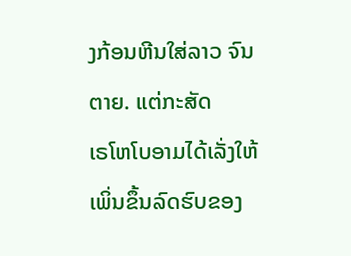ງກ້ອນຫີນໃສ່ລາວ ຈົນຕາຍ. ແຕ່ກະສັດ
ເຣໂຫໂບອາມໄດ້ເລັ່ງໃຫ້ເພິ່ນຂຶ້ນລົດຮົບຂອງ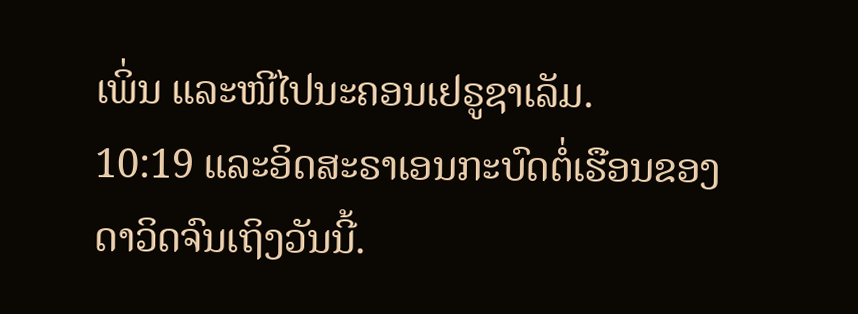ເພິ່ນ ແລະໜີໄປນະຄອນເຢຣູຊາເລັມ.
10:19 ແລະອິດສະຣາເອນກະບົດຕໍ່ເຮືອນຂອງດາວິດຈົນເຖິງວັນນີ້.